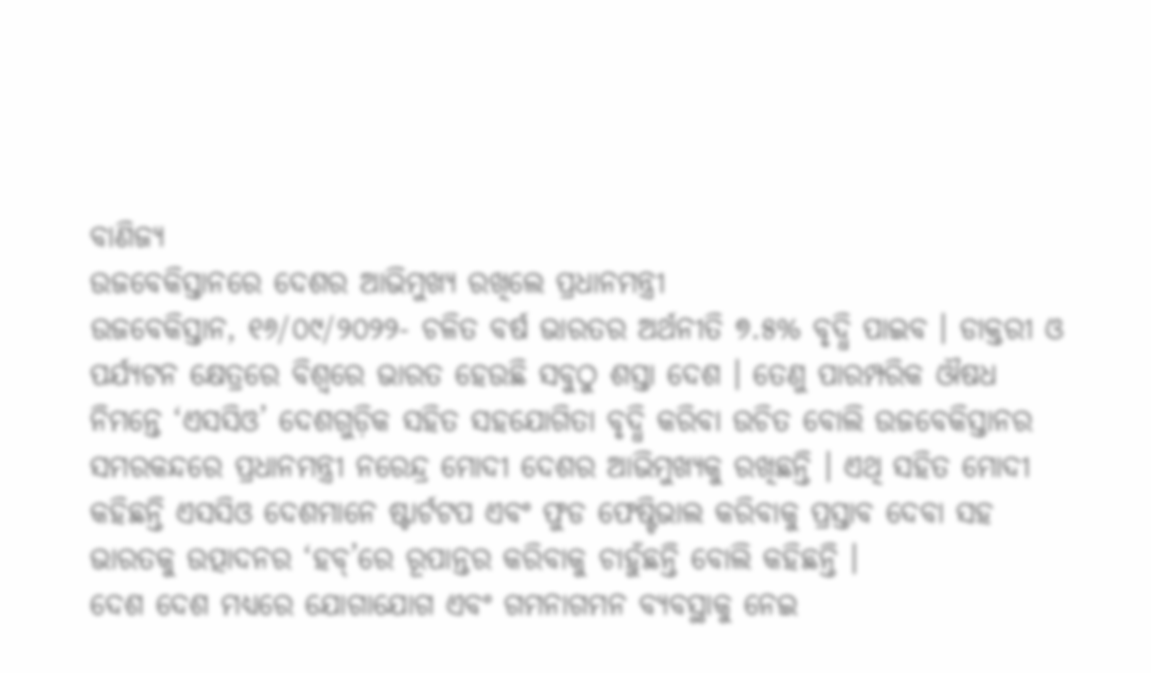ବାଣିଜ୍ୟ
ଉଜବେକିସ୍ତାନରେ ଦେଶର ଆଭିମୁଖ୍ୟ ରଖିଲେ ପ୍ରଧାନମନ୍ତ୍ରୀ
ଉଜବେକିସ୍ତାନ, ୧୬/୦୯/୨୦୨୨- ଚଳିତ ବର୍ଷ ଭାରତର ଅର୍ଥନୀତି ୭.୫% ବୃଦ୍ଧି ପାଇବ । ଡାକ୍ତରୀ ଓ ପର୍ଯ୍ୟଟନ କ୍ଷେତ୍ରରେ ବିଶ୍ୱରେ ଭାରତ ହେଉଛି ସବୁଠୁ ଶସ୍ତା ଦେଶ । ତେଣୁ ପାରମ୍ପରିକ ଔଷଧ ନିମନ୍ତେ ‘ଏସସିଓ’ ଦେଶଗୁଡ଼ିକ ସହିତ ସହଯୋଗିତା ବୃଦ୍ଧି କରିବା ଉଚିତ ବୋଲି ଉଜବେକିସ୍ତାନର ସମରକନ୍ଦରେ ପ୍ରଧାନମନ୍ତ୍ରୀ ନରେନ୍ଦ୍ର ମୋଦୀ ଦେଶର ଆଭିମୁଖ୍ୟକୁ ରଖିଛନ୍ତି । ଏଥି ସହିତ ମୋଦୀ କହିଛନ୍ତି ଏସସିଓ ଦେଶମାନେ ଷ୍ଟାର୍ଟଟପ ଏବଂ ଫୁଡ ଫେଷ୍ଟିଭାଲ କରିବାକୁ ପ୍ରସ୍ତାବ ଦେବା ସହ ଭାରତକୁ ଉତ୍ପାଦନର ‘ହବ୍’ରେ ରୂପାନ୍ତର କରିବାକୁ ଚାହୁଁଛନ୍ତି ବୋଲି କହିଛନ୍ତି ।
ଦେଶ ଦେଶ ମଧ୍ୟରେ ଯୋଗାଯୋଗ ଏବଂ ଗମନାଗମନ ବ୍ୟବସ୍ଥାକୁ ନେଇ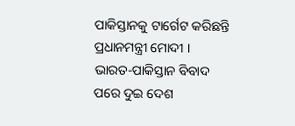ପାକିସ୍ତାନକୁ ଟାର୍ଗେଟ କରିଛନ୍ତି ପ୍ରଧାନମନ୍ତ୍ରୀ ମୋଦୀ । ଭାରତ-ପାକିସ୍ତାନ ବିବାଦ ପରେ ଦୁଇ ଦେଶ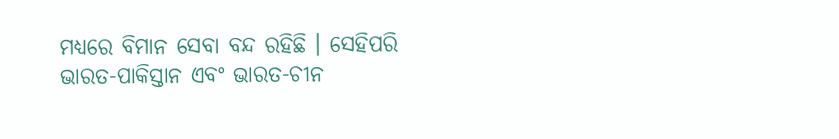ମଧ୍ୟରେ ବିମାନ ସେବା ବନ୍ଦ ରହିଛି । ସେହିପରି ଭାରତ-ପାକିସ୍ତାନ ଏବଂ ଭାରତ-ଚୀନ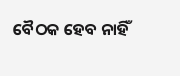ବୈଠକ ହେବ ନାହିଁ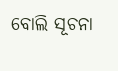ବୋଲି ସୂଚନା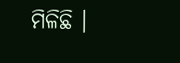ମିଳିଛି ।